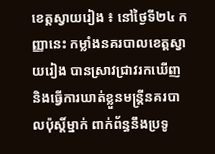ខេត្តស្វាយរៀង ៖ នៅថ្ងៃទី២៤ កញ្ញានេះ កម្លាំងនគរបាលខេត្តស្វាយរៀង បានស្រាវជ្រាវរកឃើញ និងធ្វើការឃាត់ខ្លួនមន្ត្រីនគរបាលប៉ុស្តិ៍ម្នាក់ ពាក់ព័ន្ធនឹងប្រទូ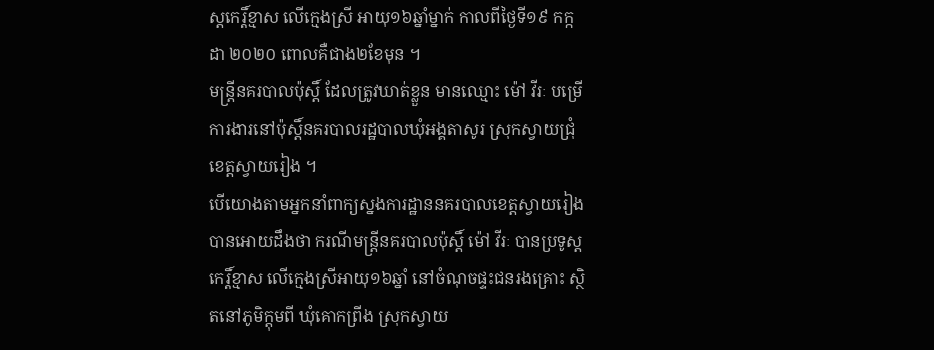ស្តកេរ្តិ៍ខ្មាស លើក្មេងស្រី អាយុ១៦ឆ្នាំម្នាក់ កាលពីថ្ងៃទី១៩ កក្កដា ២០២០ ពោលគឺជាង២ខែមុន ។
មន្ត្រីនគរបាលប៉ុស្តិ៍ ដែលត្រូវឃាត់ខ្លួន មានឈ្មោះ ម៉ៅ វីរៈ បម្រើការងារនៅប៉ុស្តិ៍នគរបាលរដ្ឋបាលឃុំអង្គតាសូរ ស្រុកស្វាយជ្រុំ ខេត្តស្វាយរៀង ។
បើយោងតាមអ្នកនាំពាក្យស្នងការដ្ឋាននគរបាលខេត្តស្វាយរៀង បានអោយដឹងថា ករណីមន្ត្រីនគរបាលប៉ុស្តិ៍ ម៉ៅ វីរៈ បានប្រទូស្តកេរ្តិ៍ខ្មាស លើក្មេងស្រីអាយុ១៦ឆ្នាំ នៅចំណុចផ្ទះជនរងគ្រោះ ស្ថិតនៅភូមិក្តុមពី ឃុំគោកព្រីង ស្រុកស្វាយ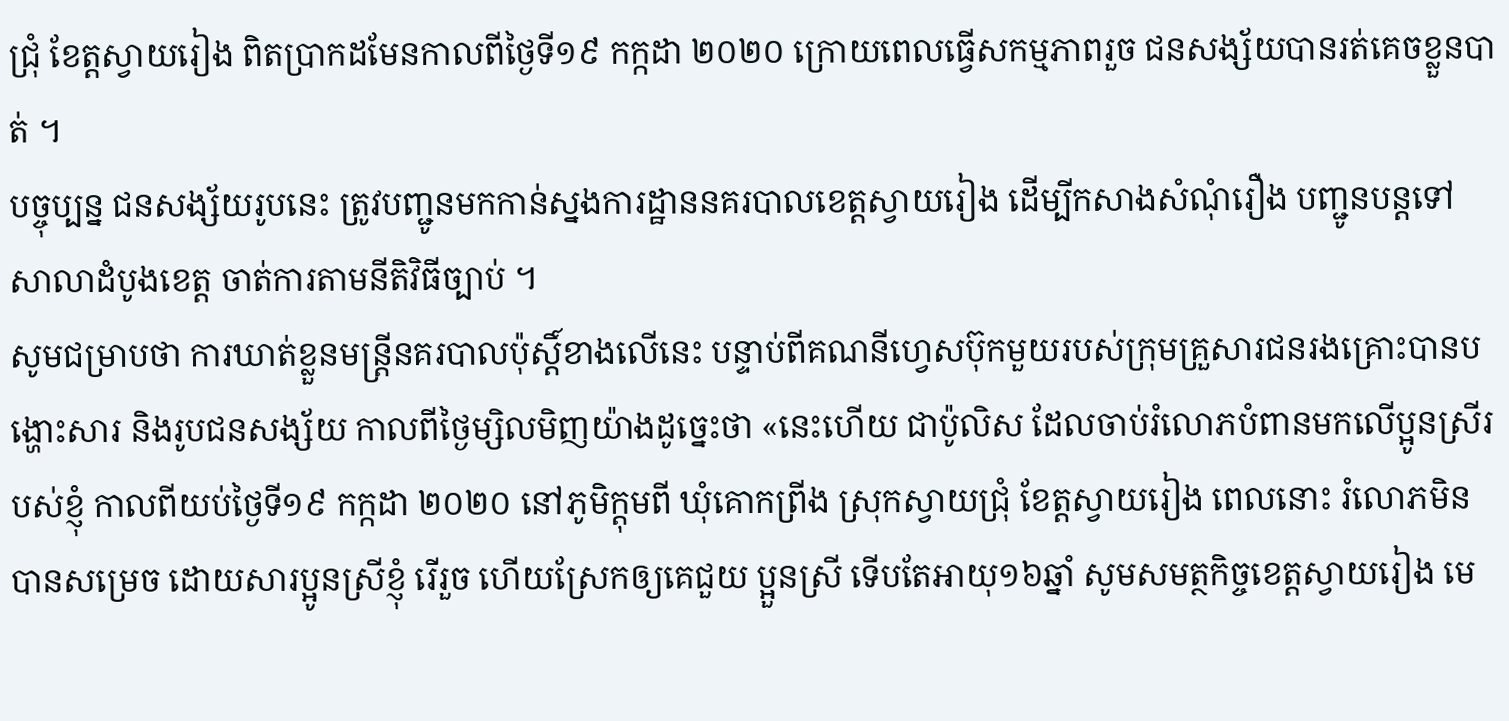ជ្រុំ ខែត្តស្វាយរៀង ពិតប្រាកដមែនកាលពីថ្ងៃទី១៩ កក្កដា ២០២០ ក្រោយពេលធ្វើសកម្មភាពរួច ជនសង្ស័យបានរត់គេចខ្លួនបាត់ ។
បច្ចុប្បន្ន ជនសង្ស័យរូបនេះ ត្រូវបញ្ជូនមកកាន់ស្នងការដ្ឋាននគរបាលខេត្តស្វាយរៀង ដើម្បីកសាងសំណុំរឿង បញ្ជូនបន្តទៅសាលាដំបូងខេត្ត ចាត់ការតាមនីតិវិធីច្បាប់ ។
សូមជម្រាបថា ការឃាត់ខ្លួនមន្ត្រីនគរបាលប៉ុស្តិ៍ខាងលើនេះ បន្ទាប់ពីគណនីហ្វេសប៊ុកមួយរបស់ក្រុមគ្រួសារជនរងគ្រោះបានបង្ហោះសារ និងរូបជនសង្ស័យ កាលពីថ្ងៃម្សិលមិញយ៉ាងដូច្នេះថា «នេះហើយ ជាប៉ូលិស ដែលចាប់រំលោភបំពានមកលើប្អូនស្រីរបស់ខ្ញុំ កាលពីយប់ថ្ងៃទី១៩ កក្កដា ២០២០ នៅភូមិក្តុមពី ឃុំគោកព្រីង ស្រុកស្វាយជ្រុំ ខែត្តស្វាយរៀង ពេលនោះ រំលោភមិនបានសម្រេច ដោយសារប្អូនស្រីខ្ញុំ រើរួច ហើយស្រែកឲ្យគេជួយ ប្អួនស្រី ទើបតែអាយុ១៦ឆ្នាំ សូមសមត្ថកិច្ចខេត្តស្វាយរៀង មេ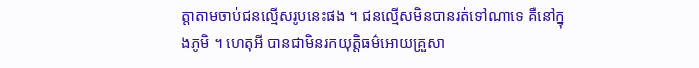ត្តាតាមចាប់ជនល្មើសរូបនេះផង ។ ជនល្មើសមិនបានរត់ទៅណាទេ គឺនៅក្នុងភូមិ ។ ហេតុអី បានជាមិនរកយុត្តិធម៌អោយគ្រួសា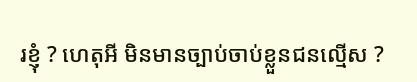រខ្ញុំ ? ហេតុអី មិនមានច្បាប់ចាប់ខ្លួនជនល្មើស ?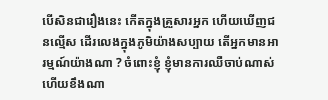បើសិនជារឿងនេះ កើតក្នុងគ្រួសារអ្នក ហើយឃើញជនល្មើស ដើរលេងក្នុងភូមិយ៉ាងសប្បាយ តើអ្នកមានអារម្មណ៍យ៉ាងណា ? ចំពោះខ្ញុំ ខ្ញុំមានការឈឺចាប់ណាស់ ហើយខឹងណា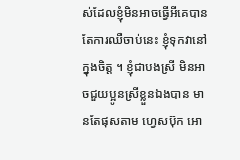ស់ដែលខ្ញុំមិនអាចធ្វើអីគេបាន តែការឈឺចាប់នេះ ខ្ញុំទុកវានៅក្នុងចិត្ត ។ ខ្ញុំជាបងស្រី មិនអាចជួយប្អូនស្រីខ្លួនឯងបាន មានតែផុសតាម ហ្វេសប៊ុក អោ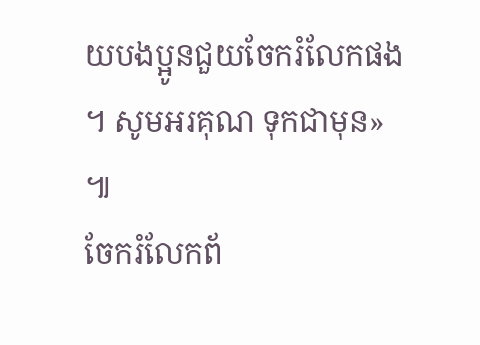យបងប្អូនជួយចែករំលែកផង ។ សូមអរគុណ ទុកជាមុន» ៕
ចែករំលែកព័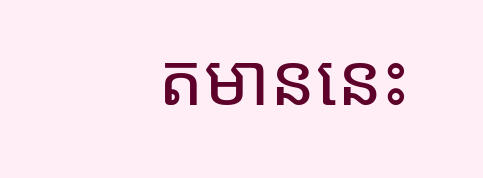តមាននេះ